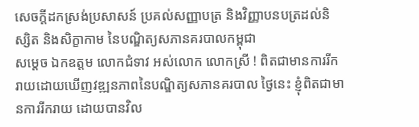សេចក្តីដកស្រង់ប្រសាសន៍ ប្រគល់សញ្ញាបត្រ និងវិញ្ញាបនបត្រដល់និស្សិត និងសិក្ខាកាម នៃបណ្ឌិត្យសភានគរបាលកម្ពុជា
សម្តេច ឯកឧត្តម លោកជំទាវ អស់លោក លោកស្រី ! ពិតជាមានការរីករាយដោយឃើញវឌ្ឍនភាពនៃបណ្ឌិត្យសភានគរបាល ថ្ងៃនេះ ខ្ញុំពិតជាមានការរីករាយ ដោយបានវិល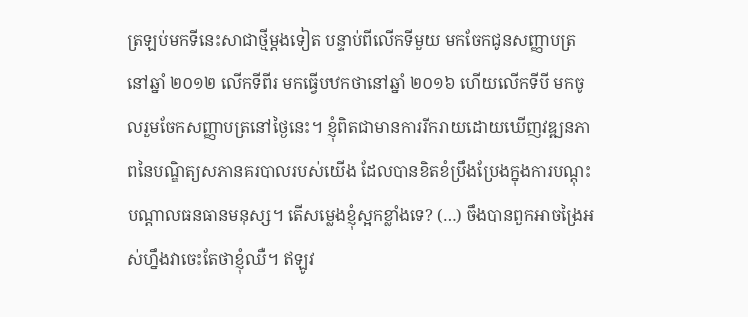ត្រឡប់មកទីនេះសាជាថ្មីម្តងទៀត បន្ទាប់ពីលើកទីមួយ មកចែកជូនសញ្ញាបត្រនៅឆ្នាំ ២០១២ លើកទីពីរ មកធ្វើបឋកថានៅឆ្នាំ ២០១៦ ហើយលើកទីបី មកចូលរួមចែកសញ្ញាបត្រនៅថ្ងៃនេះ។ ខ្ញុំពិតជាមានការរីករាយដោយឃើញវឌ្ឍនភាពនៃបណ្ឌិត្យសភានគរបាលរបស់យើង ដែលបានខិតខំប្រឹងប្រែងក្នុងការបណ្តុះបណ្តាលធនធានមនុស្ស។ តើសម្លេងខ្ញុំស្អកខ្លាំងទេ? (…) ចឹងបានពួកអាចង្រៃអស់ហ្នឹងវាចេះតែថាខ្ញុំឈឺ។ ឥឡូវ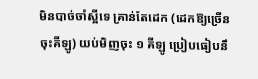មិនបាច់ចាំស្អីទេ គ្រាន់តែដេក (ដេកឱ្យច្រើនចុះគីឡូ) យប់មិញចុះ ១ គីឡូ ប្រៀបធៀបនឹ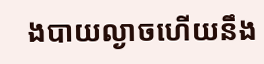ងបាយល្ងាចហើយនឹង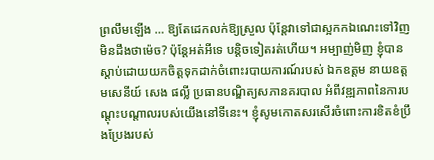ព្រលឹមឡើង … ឱ្យតែដេកលក់ឱ្យស្រួល ប៉ុន្តែវាទៅជាស្អកកឯណេះទៅវិញ មិនដឹងថាម៉េច? ប៉ុន្តែអត់អីទេ បន្តិចទៀតរត់ហើយ។ អម្បាញ់មិញ ខ្ញុំបានស្តាប់ដោយយកចិត្តទុកដាក់ចំពោះរបាយការណ៍របស់ ឯកឧត្តម នាយឧត្តមសេនីយ៍ សេង ផល្លី ប្រធានបណ្ឌិត្យសភានគរបាល អំពីវឌ្ឍភាពនៃការបណ្តុះបណ្តាលរបស់យើងនៅទីនេះ។ ខ្ញុំសូមកោតសរសើរចំពោះការខិតខំប្រឹងប្រែងរបស់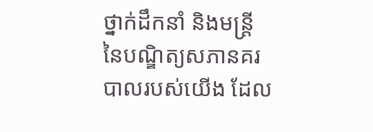ថ្នាក់ដឹកនាំ និងមន្ត្រី នៃបណ្ឌិត្យសភានគរបាលរបស់យើង ដែល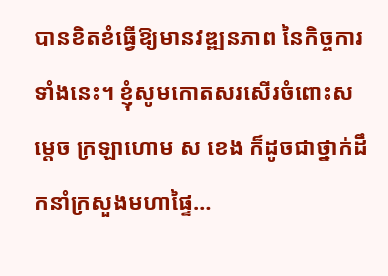បានខិតខំធ្វើឱ្យមានវឌ្ឍនភាព នៃកិច្ចការទាំងនេះ។ ខ្ញុំសូមកោតសរសើរចំពោះសម្តេច ក្រឡាហោម ស ខេង ក៏ដូចជាថ្នាក់ដឹកនាំក្រសួងមហាផ្ទៃ…